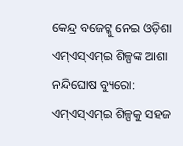କେନ୍ଦ୍ର ବଜେଟ୍କୁ ନେଇ ଓଡ଼ିଶା ଏମ୍ଏସ୍ଏମ୍ଇ ଶିଳ୍ପଙ୍କ ଆଶା
ନନ୍ଦିଘୋଷ ବ୍ୟୁରୋ: ଏମ୍ଏସ୍ଏମ୍ଇ ଶିଳ୍ପକୁ ସହଜ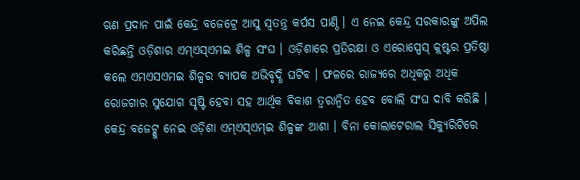ଋଣ ପ୍ରଦାନ ପାଇଁ କେନ୍ଦ୍ର ବଜେଟ୍ରେ ଆସୁ ସ୍ବତନ୍ତ୍ର କର୍ପସ ପାଣ୍ଠି । ଏ ନେଇ କେନ୍ଦ୍ର ସରକାରଙ୍କୁ ଅପିଲ କରିଛନ୍ତି ଓଡ଼ିଶାର ଏମ୍ଏସ୍ଏମଇ ଶିଳ୍ପ ସଂଘ । ଓଡ଼ିଶାରେ ପ୍ରତିରକ୍ଷା ଓ ଏରୋସ୍ପେସ୍ କ୍ଲଷ୍ଟର ପ୍ରତିଷ୍ଠା କଲେ ଏମଏସଏମଇ ଶିଳ୍ପର ବ୍ୟାପକ ଅଭିବୃଦ୍ଧି ଘଟିବ । ଫଳରେ ରାଜ୍ୟରେ ଅଧିକରୁ ଅଧିକ ରୋଜଗାର ସୁଯୋଗ ସୃଷ୍ଟି ହେବା ସହ ଆର୍ଥିକ ବିକାଶ ତ୍ବରାନ୍ବିତ ହେବ ବୋଲି ସଂଘ ଦାବି କରିଛି ।
କେନ୍ଦ୍ର ବଜେଟ୍କୁ ନେଇ ଓଡ଼ିଶା ଏମ୍ଏସ୍ଏମ୍ଇ ଶିଳ୍ପଙ୍କ ଆଶା । ବିନା କୋଲାଟେରାଲ ସିକ୍ୟୁରିଟିରେ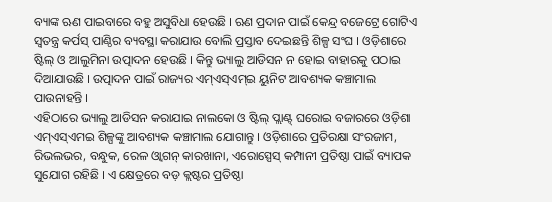ବ୍ୟାଙ୍କ ଋଣ ପାଇବାରେ ବହୁ ଅସୁବିଧା ହେଉଛି । ଋଣ ପ୍ରଦାନ ପାଇଁ କେନ୍ଦ୍ର ବଜେଟ୍ରେ ଗୋଟିଏ ସ୍ବତନ୍ତ୍ର କର୍ପସ୍ ପାଣ୍ଠିର ବ୍ୟବସ୍ଥା କରାଯାଉ ବୋଲି ପ୍ରସ୍ତାବ ଦେଇଛନ୍ତି ଶିଳ୍ପ ସଂଘ । ଓଡ଼ିଶାରେ ଷ୍ଟିଲ୍ ଓ ଆଲୁମିନା ଉତ୍ପାଦନ ହେଉଛି । କିନ୍ତୁ ଭ୍ୟାଲୁ ଆଡିସନ ନ ହୋଇ ବାହାରକୁ ପଠାଇ ଦିଆଯାଉଛି । ଉତ୍ପାଦନ ପାଇଁ ରାଜ୍ୟର ଏମ୍ଏସ୍ଏମ୍ଇ ୟୁନିଟ ଆବଶ୍ୟକ କଞ୍ଚାମାଲ ପାଉନାହନ୍ତି ।
ଏହିଠାରେ ଭ୍ୟାଲୁ ଆଡିସନ କରାଯାଇ ନାଲକୋ ଓ ଷ୍ଟିଲ୍ ପ୍ଲାଣ୍ଟ୍ ଘରୋଇ ବଜାରରେ ଓଡ଼ିଶା ଏମ୍ଏସ୍ଏମଇ ଶିଳ୍ପଙ୍କୁ ଆବଶ୍ୟକ କଞ୍ଚାମାଲ ଯୋଗାନ୍ତୁ । ଓଡ଼ିଶାରେ ପ୍ରତିରକ୍ଷା ସଂରଜାମ, ରିଭଲଭର, ବନ୍ଧୁକ, ରେଳ ଓ୍ବାଗନ୍ କାରଖାନା, ଏରୋସ୍ପେସ୍ କମ୍ପାନୀ ପ୍ରତିଷ୍ଠା ପାଇଁ ବ୍ୟାପକ ସୁଯୋଗ ରହିଛି । ଏ କ୍ଷେତ୍ରରେ ବଡ଼ କ୍ଲଷ୍ଟର ପ୍ରତିଷ୍ଠା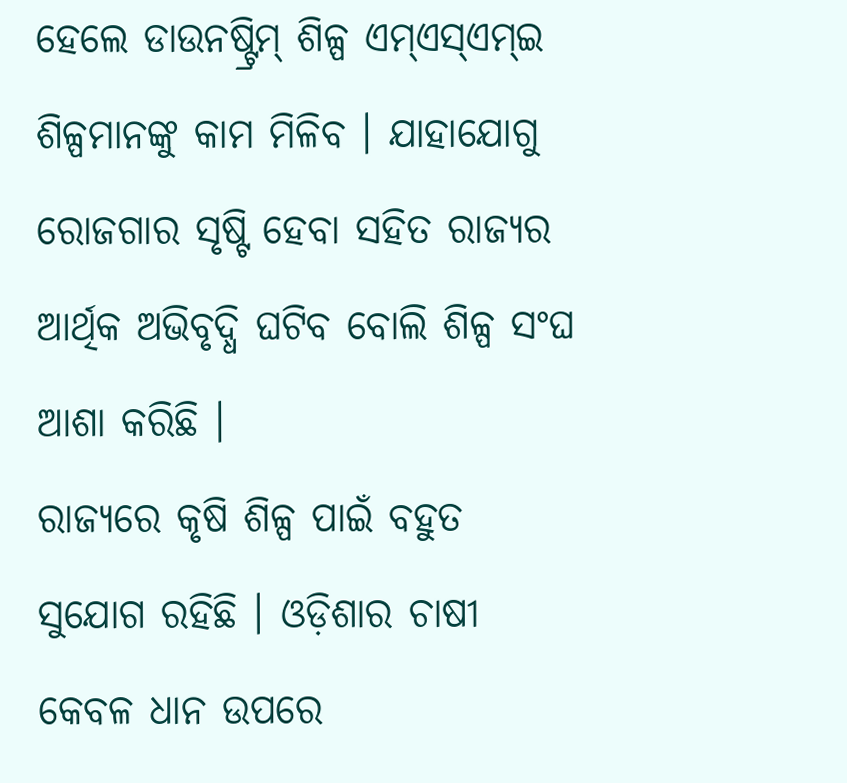ହେଲେ ଡାଉନଷ୍ଟ୍ରିମ୍ ଶିଳ୍ପ ଏମ୍ଏସ୍ଏମ୍ଇ ଶିଳ୍ପମାନଙ୍କୁ କାମ ମିଳିବ । ଯାହାଯୋଗୁ ରୋଜଗାର ସୃଷ୍ଟି ହେବା ସହିତ ରାଜ୍ୟର ଆର୍ଥିକ ଅଭିବୃଦ୍ଧି ଘଟିବ ବୋଲି ଶିଳ୍ପ ସଂଘ ଆଶା କରିଛି ।
ରାଜ୍ୟରେ କୃଷି ଶିଳ୍ପ ପାଇଁ ବହୁତ ସୁଯୋଗ ରହିଛି । ଓଡ଼ିଶାର ଚାଷୀ କେବଳ ଧାନ ଉପରେ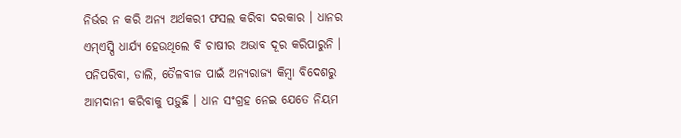ନିର୍ଭର ନ କରି ଅନ୍ୟ ଅର୍ଥକରୀ ଫସଲ କରିବା ଦରକାର । ଧାନର ଏମ୍ଏସ୍ପି ଧାର୍ଯ୍ୟ ହେଉଥିଲେ ବି ଚାଷୀର ଅଭାବ ଦୂର କରିପାରୁନି । ପନିପରିବା, ଡାଲି, ତୈଳବୀଜ ପାଇଁ ଅନ୍ୟରାଜ୍ୟ କିମ୍ବା ବିଦେଶରୁ ଆମଦାନୀ କରିବାକୁ ପଡ଼ୁଛି । ଧାନ ସଂଗ୍ରହ ନେଇ ଯେତେ ନିୟମ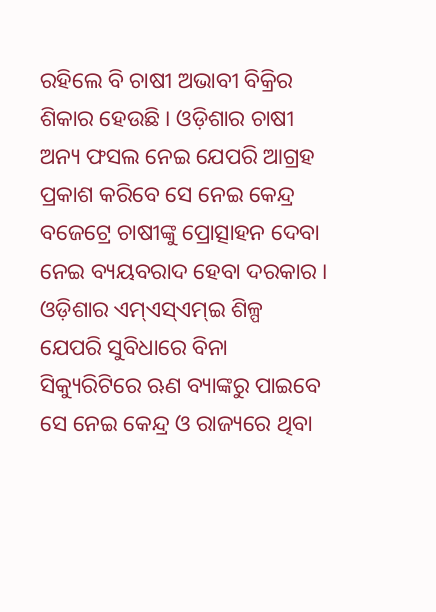ରହିଲେ ବି ଚାଷୀ ଅଭାବୀ ବିକ୍ରିର ଶିକାର ହେଉଛି । ଓଡ଼ିଶାର ଚାଷୀ ଅନ୍ୟ ଫସଲ ନେଇ ଯେପରି ଆଗ୍ରହ ପ୍ରକାଶ କରିବେ ସେ ନେଇ କେନ୍ଦ୍ର ବଜେଟ୍ରେ ଚାଷୀଙ୍କୁ ପ୍ରୋତ୍ସାହନ ଦେବା ନେଇ ବ୍ୟୟବରାଦ ହେବା ଦରକାର ।
ଓଡ଼ିଶାର ଏମ୍ଏସ୍ଏମ୍ଇ ଶିଳ୍ପ ଯେପରି ସୁବିଧାରେ ବିନା ସିକ୍ୟୁରିଟିରେ ଋଣ ବ୍ୟାଙ୍କରୁ ପାଇବେ ସେ ନେଇ କେନ୍ଦ୍ର ଓ ରାଜ୍ୟରେ ଥିବା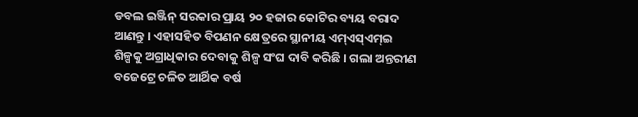ଡବଲ ଇଞ୍ଜିନ୍ ସରକାର ପ୍ରାୟ ୨୦ ହଜାର କୋଟିର ବ୍ୟୟ ବରାଦ ଆଣନ୍ତୁ । ଏହାସହିତ ବିପଣନ କ୍ଷେତ୍ରରେ ସ୍ଥାନୀୟ ଏମ୍ଏସ୍ଏମ୍ଇ ଶିଳ୍ପକୁ ଅଗ୍ରାଧିକାର ଦେବାକୁ ଶିଳ୍ପ ସଂଘ ଦାବି କରିଛି । ଗଲା ଅନ୍ତରୀଣ ବଜେଟ୍ରେ ଚଳିତ ଆର୍ଥିକ ବର୍ଷ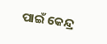ପାଇଁ କେନ୍ଦ୍ର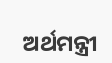ଅର୍ଥମନ୍ତ୍ରୀ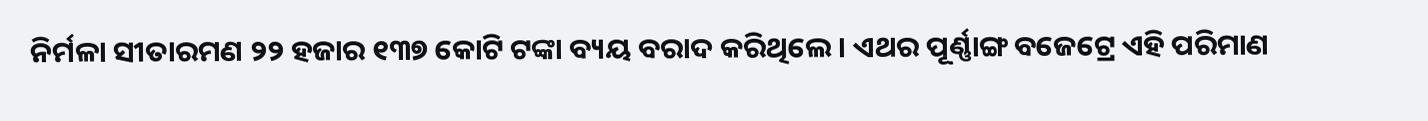ନିର୍ମଳା ସୀତାରମଣ ୨୨ ହଜାର ୧୩୭ କୋଟି ଟଙ୍କା ବ୍ୟୟ ବରାଦ କରିଥିଲେ । ଏଥର ପୂର୍ଣ୍ଣାଙ୍ଗ ବଜେଟ୍ରେ ଏହି ପରିମାଣ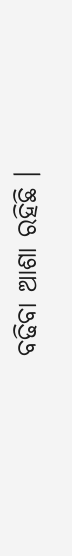ବଢିବା ଆଶା ରହିଛି ।